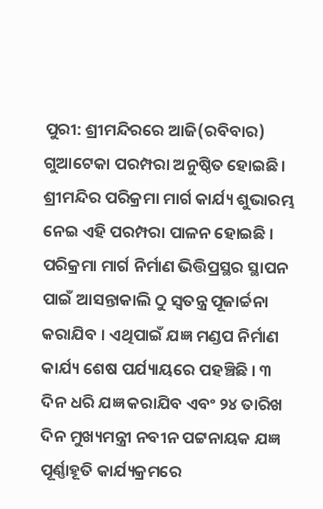ପୁରୀ: ଶ୍ରୀମନ୍ଦିରରେ ଆଜି(ରବିବାର) ଗୁଆଟେକା ପରମ୍ପରା ଅନୁଷ୍ଠିତ ହୋଇଛି । ଶ୍ରୀମନ୍ଦିର ପରିକ୍ରମା ମାର୍ଗ କାର୍ଯ୍ୟ ଶୁଭାରମ୍ଭ ନେଇ ଏହି ପରମ୍ପରା ପାଳନ ହୋଇଛି । ପରିକ୍ରମା ମାର୍ଗ ନିର୍ମାଣ ଭିତ୍ତିପ୍ରସ୍ଥର ସ୍ଥାପନ ପାଇଁ ଆସନ୍ତାକାଲି ଠୁ ସ୍ବତନ୍ତ୍ର ପୂଜାର୍ଚ୍ଚନା କରାଯିବ । ଏଥିପାଇଁ ଯଜ୍ଞ ମଣ୍ଡପ ନିର୍ମାଣ କାର୍ଯ୍ୟ ଶେଷ ପର୍ଯ୍ୟାୟରେ ପହଞ୍ଚିଛି । ୩ ଦିନ ଧରି ଯଜ୍ଞ କରାଯିବ ଏବଂ ୨୪ ତାରିଖ ଦିନ ମୁଖ୍ୟମନ୍ତ୍ରୀ ନବୀନ ପଟ୍ଟନାୟକ ଯଜ୍ଞ ପୂର୍ଣ୍ଣାହୂତି କାର୍ଯ୍ୟକ୍ରମରେ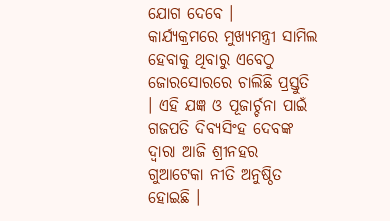ଯୋଗ ଦେବେ ।
କାର୍ଯ୍ୟକ୍ରମରେ ମୁଖ୍ୟମନ୍ତ୍ରୀ ସାମିଲ ହେବାକୁ ଥିବାରୁ ଏବେଠୁ ଜୋରସୋରରେ ଚାଲିଛି ପ୍ରସ୍ତୁତି । ଏହି ଯଜ୍ଞ ଓ ପୂଜାର୍ଚ୍ଚନା ପାଇଁ ଗଜପତି ଦିବ୍ୟସିଂହ ଦେବଙ୍କ ଦ୍ଵାରା ଆଜି ଶ୍ରୀନହର ଗୁଆଟେକା ନୀତି ଅନୁଷ୍ଠିତ ହୋଇଛି ।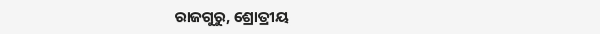ରାଜଗୁରୁ, ଶ୍ରୋତ୍ରୀୟ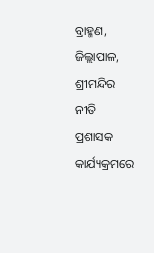ବ୍ରାହ୍ମଣ, ଜିଲ୍ଲାପାଳ, ଶ୍ରୀମନ୍ଦିର ନୀତି ପ୍ରଶାସକ କାର୍ଯ୍ୟକ୍ରମରେ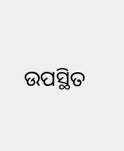ଉପସ୍ଥିତ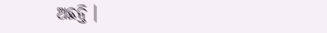ଅଛନ୍ତି ।